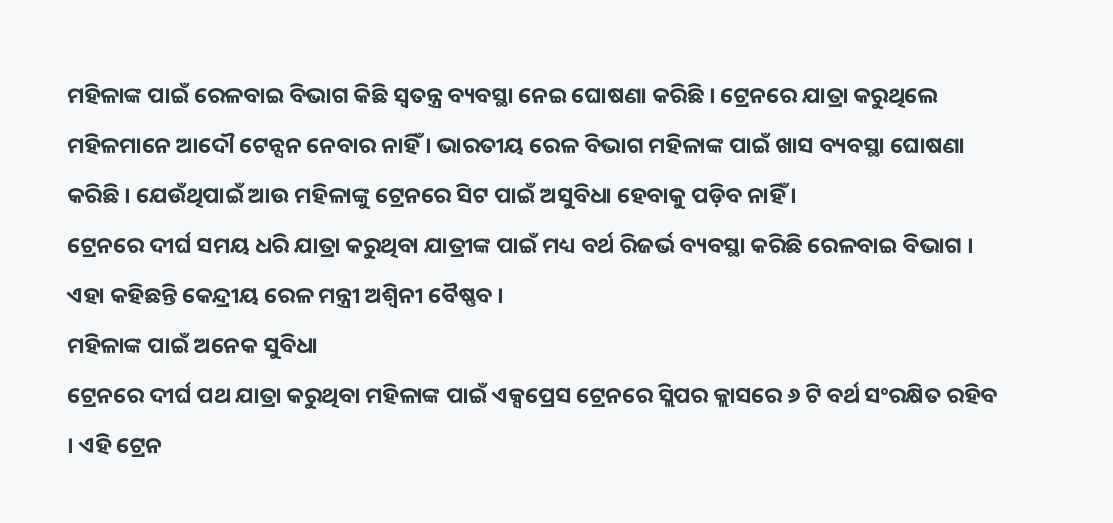ମହିଳାଙ୍କ ପାଇଁ ରେଳବାଇ ବିଭାଗ କିଛି ସ୍ୱତନ୍ତ୍ର ବ୍ୟବସ୍ଥା ନେଇ ଘୋଷଣା କରିଛି । ଟ୍ରେନରେ ଯାତ୍ରା କରୁଥିଲେ ମହିଳମାନେ ଆଦୌ ଟେନ୍ସନ ନେବାର ନାହିଁ । ଭାରତୀୟ ରେଳ ବିଭାଗ ମହିଳାଙ୍କ ପାଇଁ ଖାସ ବ୍ୟବସ୍ଥା ଘୋଷଣା କରିଛି । ଯେଉଁଥିପାଇଁ ଆଉ ମହିଳାଙ୍କୁ ଟ୍ରେନରେ ସିଟ ପାଇଁ ଅସୁବିଧା ହେବାକୁ ପଡ଼ିବ ନାହିଁ ।
ଟ୍ରେନରେ ଦୀର୍ଘ ସମୟ ଧରି ଯାତ୍ରା କରୁଥିବା ଯାତ୍ରୀଙ୍କ ପାଇଁ ମଧ୍ୟ ବର୍ଥ ରିଜର୍ଭ ବ୍ୟବସ୍ଥା କରିଛି ରେଳବାଇ ବିଭାଗ । ଏହା କହିଛନ୍ତି କେନ୍ଦ୍ରୀୟ ରେଳ ମନ୍ତ୍ରୀ ଅଶ୍ୱିନୀ ବୈଷ୍ଣବ ।
ମହିଳାଙ୍କ ପାଇଁ ଅନେକ ସୁବିଧା
ଟ୍ରେନରେ ଦୀର୍ଘ ପଥ ଯାତ୍ରା କରୁଥିବା ମହିଳାଙ୍କ ପାଇଁ ଏକ୍ସପ୍ରେସ ଟ୍ରେନରେ ସ୍ଲିପର କ୍ଲାସରେ ୬ ଟି ବର୍ଥ ସଂରକ୍ଷିତ ରହିବ । ଏହି ଟ୍ରେନ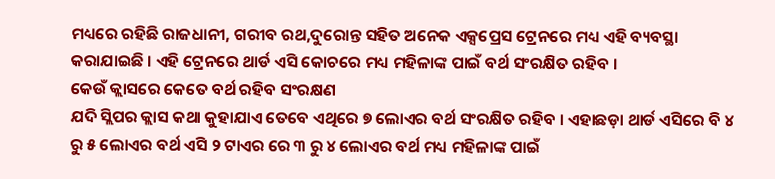ମଧ୍ୟରେ ରହିଛି ରାଜଧାନୀ, ଗରୀବ ରଥ,ଦୁରୋନ୍ତ ସହିତ ଅନେକ ଏକ୍ସପ୍ରେସ ଟ୍ରେନରେ ମଧ୍ୟ ଏହି ବ୍ୟବସ୍ଥା କରାଯାଇଛି । ଏହି ଟ୍ରେନରେ ଥାର୍ଡ ଏସି କୋଚରେ ମଧ୍ୟ ମହିଳାଙ୍କ ପାଇଁ ବର୍ଥ ସଂରକ୍ଷିତ ରହିବ ।
କେଉଁ କ୍ଲାସରେ କେତେ ବର୍ଥ ରହିବ ସଂରକ୍ଷଣ
ଯଦି ସ୍ଲିପର କ୍ଲାସ କଥା କୁହାଯାଏ ତେବେ ଏଥିରେ ୭ ଲୋଏର ବର୍ଥ ସଂରକ୍ଷିତ ରହିବ । ଏହାଛଡ଼ା ଥାର୍ଡ ଏସିରେ ବି ୪ ରୁ ୫ ଲୋଏର ବର୍ଥ ଏସି ୨ ଟାଏର ରେ ୩ ରୁ ୪ ଲୋଏର ବର୍ଥ ମଧ୍ୟ ମହିଳାଙ୍କ ପାଇଁ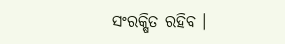ସଂରକ୍ଷିତ ରହିବ ।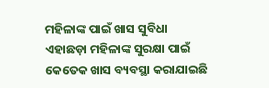ମହିଳାଙ୍କ ପାଇଁ ଖାସ ସୁବିଧା
ଏହାଛଡ଼ା ମହିଳାଙ୍କ ସୁରକ୍ଷା ପାଇଁ କେତେକ ଖାସ ବ୍ୟବସ୍ଥା କରାଯାଇଛି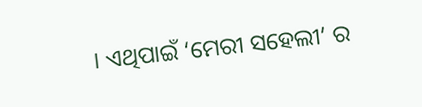। ଏଥିପାଇଁ ‘ମେରୀ ସହେଲୀ’ ର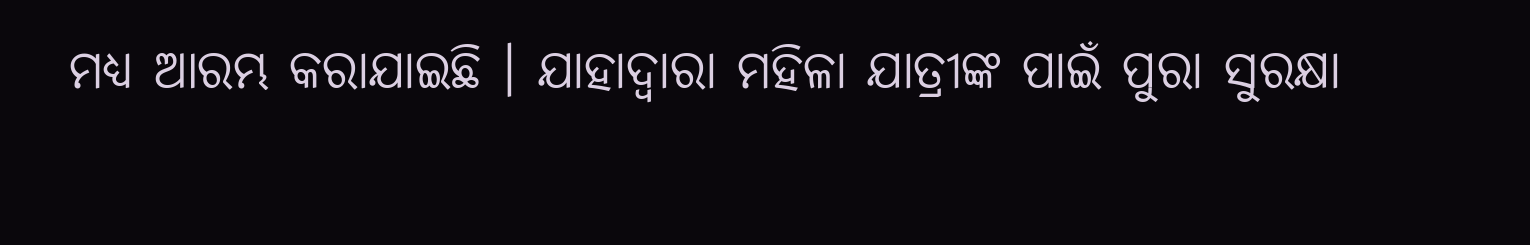ମଧ୍ୟ ଆରମ୍ଭ କରାଯାଇଛି । ଯାହାଦ୍ୱାରା ମହିଳା ଯାତ୍ରୀଙ୍କ ପାଇଁ ପୁରା ସୁରକ୍ଷା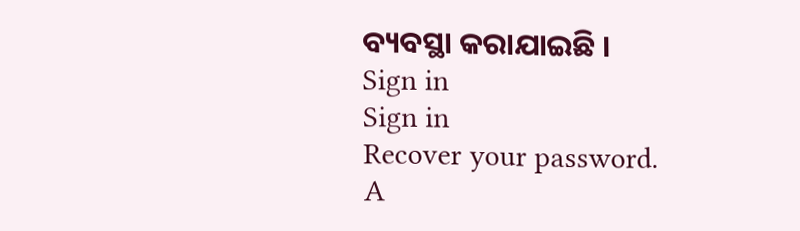ବ୍ୟବସ୍ଥା କରାଯାଇଛି ।
Sign in
Sign in
Recover your password.
A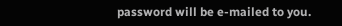password will be e-mailed to you.